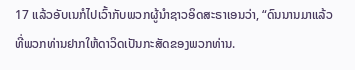17 ແລ້ວອັບເນກໍໄປເວົ້າກັບພວກຜູ້ນຳຊາວອິດສະຣາເອນວ່າ, “ດົນນານມາແລ້ວທີ່ພວກທ່ານຢາກໃຫ້ດາວິດເປັນກະສັດຂອງພວກທ່ານ.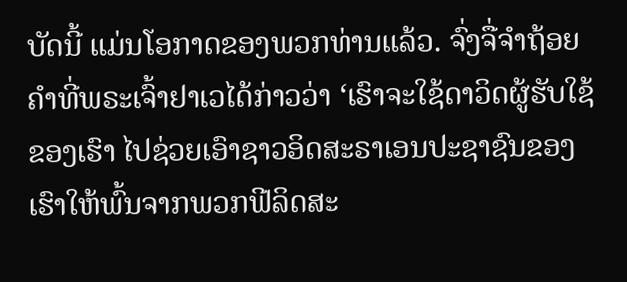ບັດນີ້ ແມ່ນໂອກາດຂອງພວກທ່ານແລ້ວ. ຈົ່ງຈື່ຈຳຖ້ອຍຄຳທີ່ພຣະເຈົ້າຢາເວໄດ້ກ່າວວ່າ ‘ເຮົາຈະໃຊ້ດາວິດຜູ້ຮັບໃຊ້ຂອງເຮົາ ໄປຊ່ວຍເອົາຊາວອິດສະຣາເອນປະຊາຊົນຂອງເຮົາໃຫ້ພົ້ນຈາກພວກຟີລິດສະ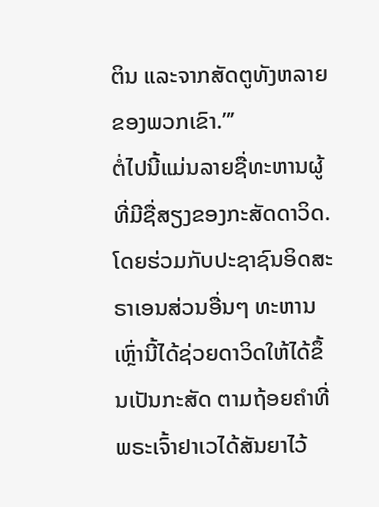ຕິນ ແລະຈາກສັດຕູທັງຫລາຍຂອງພວກເຂົາ.”’
ຕໍ່ໄປນີ້ແມ່ນລາຍຊື່ທະຫານຜູ້ທີ່ມີຊື່ສຽງຂອງກະສັດດາວິດ. ໂດຍຮ່ວມກັບປະຊາຊົນອິດສະຣາເອນສ່ວນອື່ນໆ ທະຫານເຫຼົ່ານີ້ໄດ້ຊ່ວຍດາວິດໃຫ້ໄດ້ຂຶ້ນເປັນກະສັດ ຕາມຖ້ອຍຄຳທີ່ພຣະເຈົ້າຢາເວໄດ້ສັນຍາໄວ້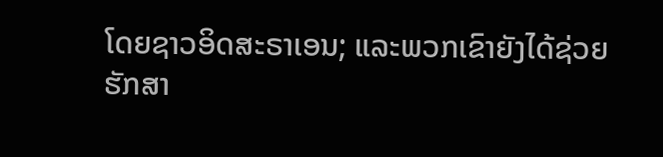ໂດຍຊາວອິດສະຣາເອນ; ແລະພວກເຂົາຍັງໄດ້ຊ່ວຍຮັກສາ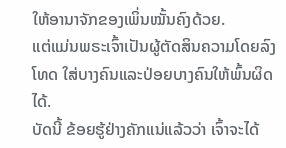ໃຫ້ອານາຈັກຂອງເພິ່ນໝັ້ນຄົງດ້ວຍ.
ແຕ່ແມ່ນພຣະເຈົ້າເປັນຜູ້ຕັດສິນຄວາມໂດຍລົງໂທດ ໃສ່ບາງຄົນແລະປ່ອຍບາງຄົນໃຫ້ພົ້ນຜິດໄດ້.
ບັດນີ້ ຂ້ອຍຮູ້ຢ່າງຄັກແນ່ແລ້ວວ່າ ເຈົ້າຈະໄດ້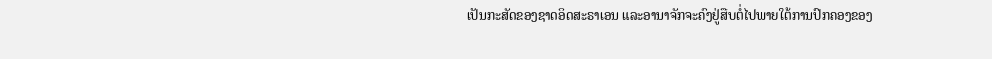ເປັນກະສັດຂອງຊາດອິດສະຣາເອນ ແລະອານາຈັກຈະຄົງຢູ່ສືບຕໍ່ໄປພາຍໃຕ້ການປົກຄອງຂອງ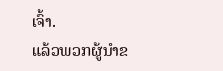ເຈົ້າ.
ແລ້ວພວກຜູ້ນຳຂ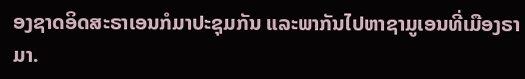ອງຊາດອິດສະຣາເອນກໍມາປະຊຸມກັນ ແລະພາກັນໄປຫາຊາມູເອນທີ່ເມືອງຣາມາ.